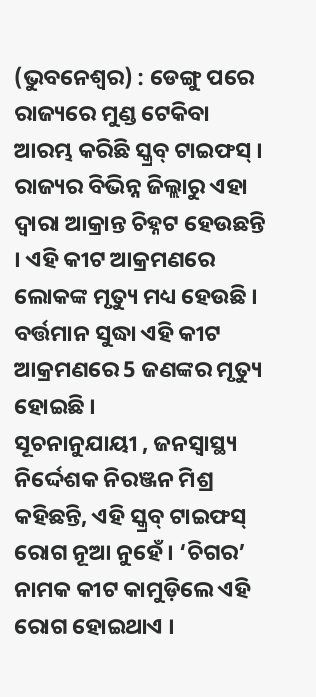(ଭୁବନେଶ୍ୱର) : ଡେଙ୍ଗୁ ପରେ ରାଜ୍ୟରେ ମୁଣ୍ଡ ଟେକିବା ଆରମ୍ଭ କରିଛି ସ୍କ୍ରବ୍ ଟାଇଫସ୍ । ରାଜ୍ୟର ବିଭିନ୍ନ ଜିଲ୍ଲାରୁ ଏହା ଦ୍ୱାରା ଆକ୍ରାନ୍ତ ଚିହ୍ନଟ ହେଉଛନ୍ତି । ଏହି କୀଟ ଆକ୍ରମଣରେ ଲୋକଙ୍କ ମୃତ୍ୟୁ ମଧ୍ୟ ହେଉଛି । ବର୍ତ୍ତମାନ ସୁଦ୍ଧା ଏହି କୀଟ ଆକ୍ରମଣରେ 5 ଜଣଙ୍କର ମୃତ୍ୟୁ ହୋଇଛି ।
ସୂଚନାନୁଯାୟୀ , ଜନସ୍ୱାସ୍ଥ୍ୟ ନିର୍ଦ୍ଦେଶକ ନିରଞ୍ଜନ ମିଶ୍ର କହିଛନ୍ତି, ଏହି ସ୍କ୍ରବ୍ ଟାଇଫସ୍ ରୋଗ ନୂଆ ନୁହେଁ । ‘ଚିଗର’ ନାମକ କୀଟ କାମୁଡ଼ିଲେ ଏହି ରୋଗ ହୋଇଥାଏ ।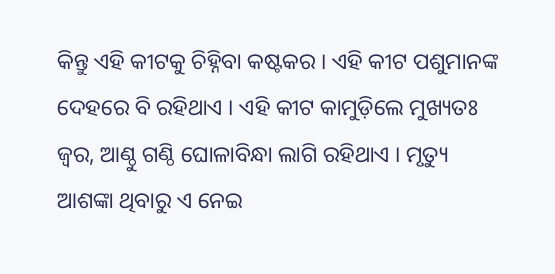କିନ୍ତୁ ଏହି କୀଟକୁ ଚିହ୍ନିବା କଷ୍ଟକର । ଏହି କୀଟ ପଶୁମାନଙ୍କ ଦେହରେ ବି ରହିଥାଏ । ଏହି କୀଟ କାମୁଡ଼ିଲେ ମୁଖ୍ୟତଃ ଜ୍ଵର, ଆଣ୍ଠୁ ଗଣ୍ଠି ଘୋଳାବିନ୍ଧା ଲାଗି ରହିଥାଏ । ମୃତ୍ୟୁ ଆଶଙ୍କା ଥିବାରୁ ଏ ନେଇ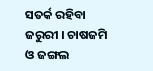ସତର୍କ ରହିବା ଜରୁରୀ । ଚାଷଜମି ଓ ଜଙ୍ଗଲ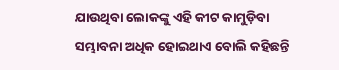ଯାଉଥିବା ଲୋକଙ୍କୁ ଏହି କୀଟ କାମୁଡ଼ିବା ସମ୍ଭାବନା ଅଧିକ ହୋଇଥାଏ ବୋଲି କହିଛନ୍ତି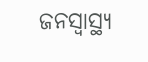ଜନସ୍ବାସ୍ଥ୍ୟ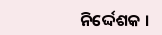ନିର୍ଦ୍ଦେଶକ ।